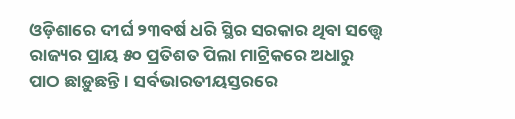ଓଡ଼ିଶାରେ ଦୀର୍ଘ ୨୩ବର୍ଷ ଧରି ସ୍ଥିର ସରକାର ଥିବା ସତ୍ତ୍ୱେ ରାଜ୍ୟର ପ୍ରାୟ ୫୦ ପ୍ରତିଶତ ପିଲା ମାଟ୍ରିକରେ ଅଧାରୁ ପାଠ ଛାଡ଼ୁଛନ୍ତି। ସର୍ବଭାରତୀୟସ୍ତରରେ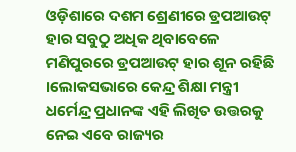ଓଡ଼ିଶାରେ ଦଶମ ଶ୍ରେଣୀରେ ଡ୍ରପଆଉଟ୍ ହାର ସବୁଠୁ ଅଧିକ ଥିବାବେଳେ ମଣିପୁରରେ ଡ୍ରପଆଉଟ୍ ହାର ଶୂନ ରହିଛି ।ଲୋକସଭାରେ କେନ୍ଦ୍ର ଶିକ୍ଷା ମନ୍ତ୍ରୀ ଧର୍ମେନ୍ଦ୍ର ପ୍ରଧାନଙ୍କ ଏହି ଲିଖିତ ଉତ୍ତରକୁ ନେଇ ଏବେ ରାଜ୍ୟର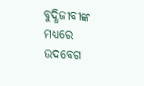ବୁଦ୍ଧିଜୀବୀଙ୍କ ମଧ୍ୟରେ ଉଦବେଗ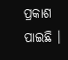ପ୍ରକାଶ ପାଇଛି ।